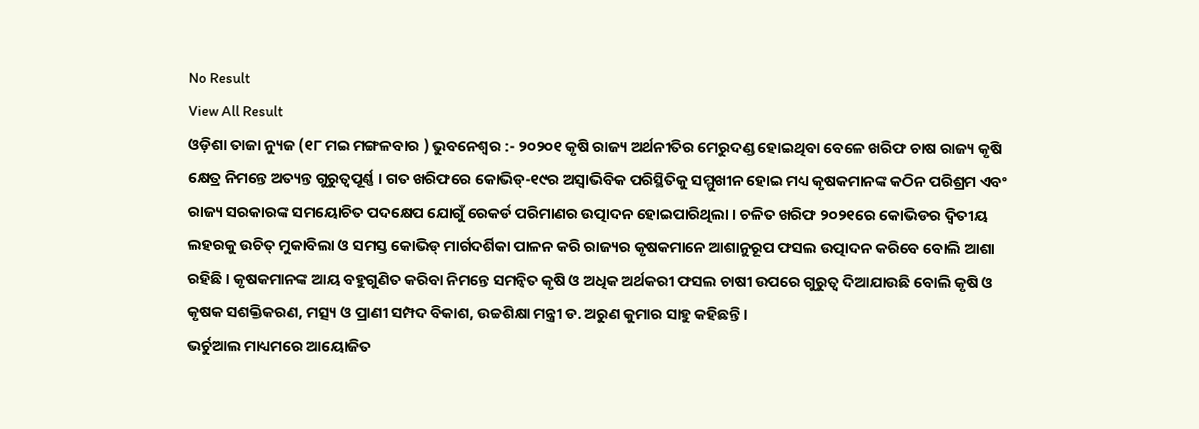No Result
View All Result
ଓଡ଼ିଶା ତାଜା ନ୍ୟୁଜ (୧୮ ମଇ ମଙ୍ଗଳବାର ) ଭୁବନେଶ୍ୱର :- ୨୦୨୦୧ କୃଷି ରାଜ୍ୟ ଅର୍ଥନୀତିର ମେରୁଦଣ୍ଡ ହୋଇଥିବା ବେଳେ ଖରିଫ ଚାଷ ରାଜ୍ୟ କୃଷି କ୍ଷେତ୍ର ନିମନ୍ତେ ଅତ୍ୟନ୍ତ ଗୁରୁତ୍ୱପୂର୍ଣ୍ଣ । ଗତ ଖରିଫରେ କୋଭିଡ୍-୧୯ର ଅସ୍ୱାଭିବିକ ପରିସ୍ଥିତିକୁ ସମ୍ମୁଖୀନ ହୋଇ ମଧ୍ୟ କୃଷକମାନଙ୍କ କଠିନ ପରିଶ୍ରମ ଏବଂ ରାଜ୍ୟ ସରକାରଙ୍କ ସମୟୋଚିତ ପଦକ୍ଷେପ ଯୋଗୁଁ ରେକର୍ଡ ପରିମାଣର ଉତ୍ପାଦନ ହୋଇପାରିଥିଲା । ଚଳିତ ଖରିଫ ୨୦୨୧ରେ କୋଭିଡର ଦ୍ୱିତୀୟ ଲହରକୁ ଉଚିତ୍ ମୁକାବିଲା ଓ ସମସ୍ତ କୋଭିଡ୍ ମାର୍ଗଦର୍ଶିକା ପାଳନ କରି ରାଜ୍ୟର କୃଷକମାନେ ଆଶାନୁରୂପ ଫସଲ ଉତ୍ପାଦନ କରିବେ ବୋଲି ଆଶା ରହିଛି । କୃଷକମାନଙ୍କ ଆୟ ବହୁଗୁଣିତ କରିବା ନିମନ୍ତେ ସମନ୍ୱିତ କୃଷି ଓ ଅଧିକ ଅର୍ଥକରୀ ଫସଲ ଚାଷୀ ଉପରେ ଗୁରୁତ୍ୱ ଦିଆଯାଉଛି ବୋଲି କୃଷି ଓ କୃଷକ ସଶକ୍ତିକରଣ, ମତ୍ସ୍ୟ ଓ ପ୍ରାଣୀ ସମ୍ପଦ ବିକାଶ, ଉଚ୍ଚଶିକ୍ଷା ମନ୍ତ୍ରୀ ଡ. ଅରୁଣ କୁମାର ସାହୁ କହିଛନ୍ତି ।
ଭର୍ଚୁଆଲ ମାଧ୍ୟମରେ ଆୟୋଜିତ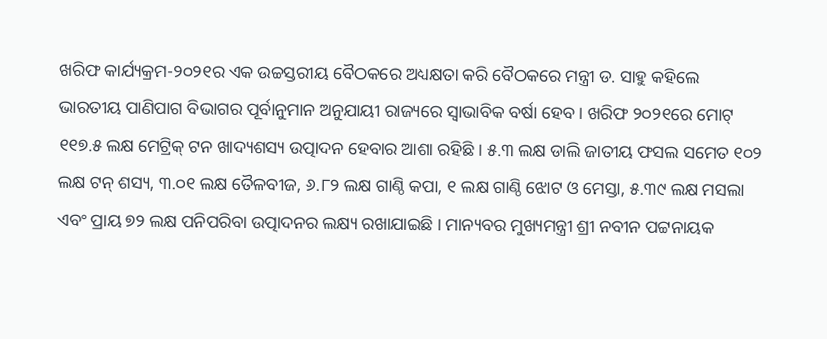ଖରିଫ କାର୍ଯ୍ୟକ୍ରମ-୨୦୨୧ର ଏକ ଉଚ୍ଚସ୍ତରୀୟ ବୈଠକରେ ଅଧ୍ୟକ୍ଷତା କରି ବୈଠକରେ ମନ୍ତ୍ରୀ ଡ. ସାହୁ କହିଲେ ଭାରତୀୟ ପାଣିପାଗ ବିଭାଗର ପୂର୍ବାନୁମାନ ଅନୁଯାୟୀ ରାଜ୍ୟରେ ସ୍ୱାଭାବିକ ବର୍ଷା ହେବ । ଖରିଫ ୨୦୨୧ରେ ମୋଟ୍ ୧୧୭.୫ ଲକ୍ଷ ମେଟ୍ରିକ୍ ଟନ ଖାଦ୍ୟଶସ୍ୟ ଉତ୍ପାଦନ ହେବାର ଆଶା ରହିଛି । ୫.୩ ଲକ୍ଷ ଡାଲି ଜାତୀୟ ଫସଲ ସମେତ ୧୦୨ ଲକ୍ଷ ଟନ୍ ଶସ୍ୟ, ୩.୦୧ ଲକ୍ଷ ତୈଳବୀଜ, ୬.୮୨ ଲକ୍ଷ ଗାଣ୍ଠି କପା, ୧ ଲକ୍ଷ ଗାଣ୍ଠି ଝୋଟ ଓ ମେସ୍ତା, ୫.୩୯ ଲକ୍ଷ ମସଲା ଏବଂ ପ୍ରାୟ ୭୨ ଲକ୍ଷ ପନିପରିବା ଉତ୍ପାଦନର ଲକ୍ଷ୍ୟ ରଖାଯାଇଛି । ମାନ୍ୟବର ମୁଖ୍ୟମନ୍ତ୍ରୀ ଶ୍ରୀ ନବୀନ ପଟ୍ଟନାୟକ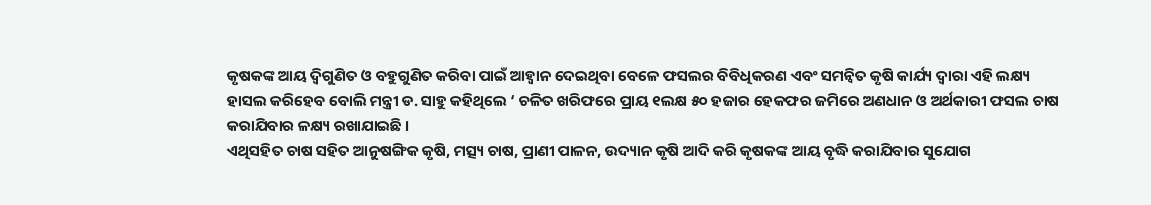କୃଷକଙ୍କ ଆୟ ଦ୍ୱିଗୁଣିତ ଓ ବହୁଗୁଣିତ କରିବା ପାଇଁ ଆହ୍ୱାନ ଦେଇଥିବା ବେଳେ ଫସଲର ବିବିଧିକରଣ ଏବଂ ସମନ୍ୱିତ କୃଷି କାର୍ଯ୍ୟ ଦ୍ୱାରା ଏହି ଲକ୍ଷ୍ୟ ହାସଲ କରିହେବ ବୋଲି ମନ୍ତ୍ରୀ ଡ. ସାହୁ କହିଥିଲେ ‘ ଚଳିତ ଖରିଫରେ ପ୍ରାୟ ୧ଲକ୍ଷ ୫୦ ହଜାର ହେକଫର ଜମିରେ ଅଣଧାନ ଓ ଅର୍ଥକାରୀ ଫସଲ ଚାଷ କରାଯିବାର ଳକ୍ଷ୍ୟ ରଖାଯାଇଛି ।
ଏଥିସହିତ ଚାଷ ସହିତ ଆନୁଷଙ୍ଗିକ କୃଷି, ମତ୍ସ୍ୟ ଚାଷ, ପ୍ରାଣୀ ପାଳନ, ଉଦ୍ୟାନ କୃଷି ଆଦି କରି କୃଷକଙ୍କ ଆୟ ବୃଦ୍ଧି କରାଯିବାର ସୁଯୋଗ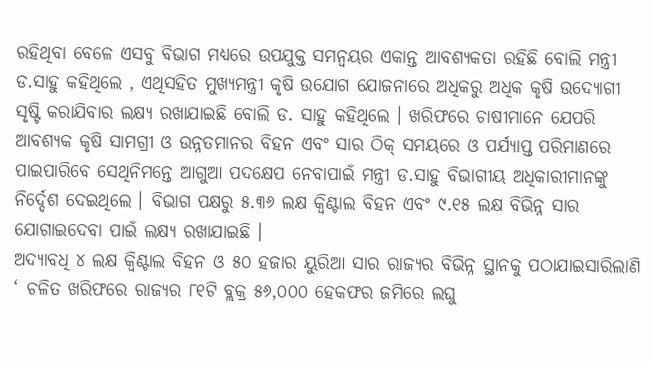ରହିଥିବା ବେଳେ ଏସବୁ ବିଭାଗ ମଧ୍ୟରେ ଉପଯୁକ୍ତ ସମନ୍ୱୟର ଏକାନ୍ତ ଆବଶ୍ୟକତା ରହିଛି ବୋଲି ମନ୍ତ୍ରୀ ଡ.ସାହୁ କହିଥିଲେ , ଏଥିସହିତ ମୁଖ୍ୟମନ୍ତ୍ରୀ କୃଷି ଉଯୋଗ ଯୋଜନାରେ ଅଧିକରୁ ଅଧିକ କୃଷି ଉଦ୍ୟୋଗୀ ସୃଷ୍ଟି କରାଯିବାର ଲକ୍ଷ୍ୟ ରଖାଯାଇଛି ବୋଲି ଡ. ସାହୁ କହିଥିଲେ । ଖରିଫରେ ଚାଷୀମାନେ ଯେପରି ଆବଶ୍ୟକ କୃଷି ସାମଗ୍ରୀ ଓ ଉନ୍ନତମାନର ବିହନ ଏବଂ ସାର ଠିକ୍ ସମୟରେ ଓ ପର୍ଯ୍ୟାପ୍ତ ପରିମାଣରେ ପାଇପାରିବେ ସେଥିନିମନ୍ତେ ଆଗୁଆ ପଦକ୍ଷେପ ନେବାପାଇଁ ମନ୍ତ୍ରୀ ଡ.ସାହୁ ବିଭାଗୀୟ ଅଧିକାରୀମାନଙ୍କୁ ନିର୍ଦ୍ଦେଶ ଦେଇଥିଲେ । ବିଭାଗ ପକ୍ଷରୁ ୫.୩୬ ଲକ୍ଷ କ୍ୱିଣ୍ଟାଲ ବିହନ ଏବଂ ୯.୧୫ ଲକ୍ଷ ବିଭିନ୍ନ ସାର ଯୋଗାଇଦେବା ପାଇଁ ଲକ୍ଷ୍ୟ ରଖାଯାଇଛି ।
ଅଦ୍ୟାବଧି ୪ ଲକ୍ଷ କ୍ୱିଣ୍ଟାଲ ବିହନ ଓ ୫୦ ହଜାର ୟୁରିଆ ସାର ରାଜ୍ୟର ବିଭିନ୍ନ ସ୍ଥାନକୁ ପଠାଯାଇସାରିଲାଣି ‘ ଚଳିତ ଖରିଫରେ ରାଜ୍ୟର ୮୧ଟି ବ୍ଲକ୍ର ୫୬,୦୦୦ ହେକଫର ଜମିରେ ଲଘୁ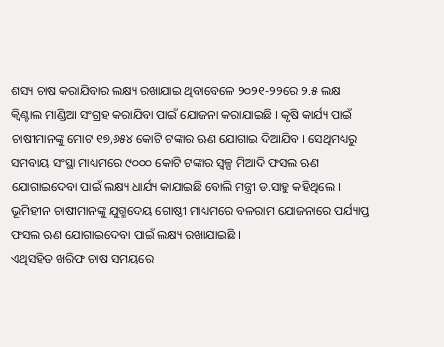ଶସ୍ୟ ଚାଷ କରାଯିବାର ଲକ୍ଷ୍ୟ ରଖାଯାଇ ଥିବାବେଳେ ୨୦୨୧-୨୨ରେ ୨.୫ ଲକ୍ଷ କ୍ୱିଣ୍ଟାଲ ମାଣ୍ଡିଆ ସଂଗ୍ରହ କରାଯିବା ପାଇଁ ଯୋଜନା କରାଯାଇଛି । କୃଷି କାର୍ଯ୍ୟ ପାଇଁ ଚାଷୀମାନଙ୍କୁ ମୋଟ ୧୭,୬୫୪ କୋଟି ଟଙ୍କାର ଋଣ ଯୋଗାଇ ଦିଆଯିବ । ସେଥିମଧ୍ୟରୁ ସମବାୟ ସଂସ୍ଥା ମାଧ୍ୟମରେ ୯୦୦୦ କୋଟି ଟଙ୍କାର ସ୍ୱଳ୍ପ ମିଆଦି ଫସଲ ଋଣ ଯୋଗାଇଦେବା ପାଇଁ ଲକ୍ଷ୍ୟ ଧାର୍ଯ୍ୟ କାଯାଇଛି ବୋଲି ମନ୍ତ୍ରୀ ଡ.ସାହୁ କହିଥିଲେ । ଭୂମିହୀନ ଚାଷୀମାନଙ୍କୁ ଯୁଗ୍ମଦେୟ ଗୋଷ୍ଠୀ ମାଧ୍ୟମରେ ବଳରାମ ଯୋଜନାରେ ପର୍ଯ୍ୟାପ୍ତ ଫସଲ ଋଣ ଯୋଗାଇଦେବା ପାଇଁ ଲକ୍ଷ୍ୟ ରଖାଯାଇଛି ।
ଏଥିସହିତ ଖରିଫ ଚାଷ ସମୟରେ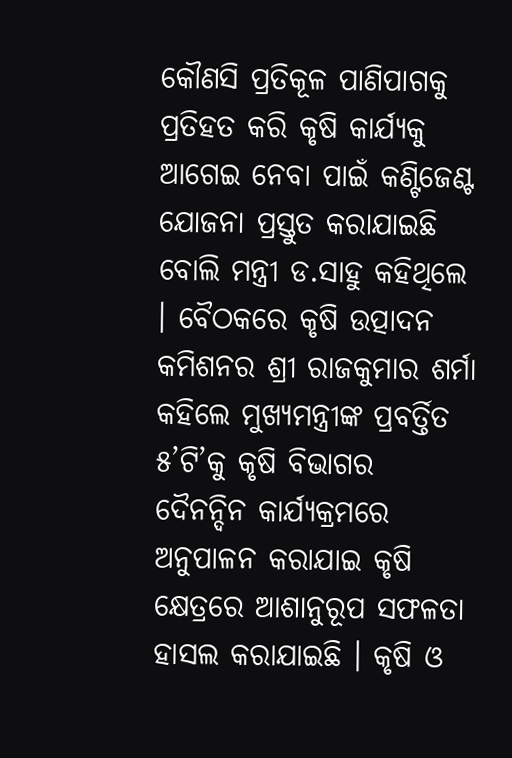କୌଣସି ପ୍ରତିକୂଳ ପାଣିପାଗକୁ ପ୍ରତିହତ କରି କୃଷି କାର୍ଯ୍ୟକୁ ଆଗେଇ ନେବା ପାଇଁ କଣ୍ଟିଜେଣ୍ଟ ଯୋଜନା ପ୍ରସ୍ତୁତ କରାଯାଇଛି ବୋଲି ମନ୍ତ୍ରୀ ଡ.ସାହୁ କହିଥିଲେ । ବୈଠକରେ କୃଷି ଉତ୍ପାଦନ କମିଶନର ଶ୍ରୀ ରାଜକୁମାର ଶର୍ମା କହିଲେ ମୁଖ୍ୟମନ୍ତ୍ରୀଙ୍କ ପ୍ରବର୍ତ୍ତିତ ୫’ଟି’କୁ କୃଷି ବିଭାଗର ଦୈନନ୍ଦିନ କାର୍ଯ୍ୟକ୍ରମରେ ଅନୁପାଳନ କରାଯାଇ କୃଷି କ୍ଷେତ୍ରରେ ଆଶାନୁରୂପ ସଫଳତା ହାସଲ କରାଯାଇଛି । କୃଷି ଓ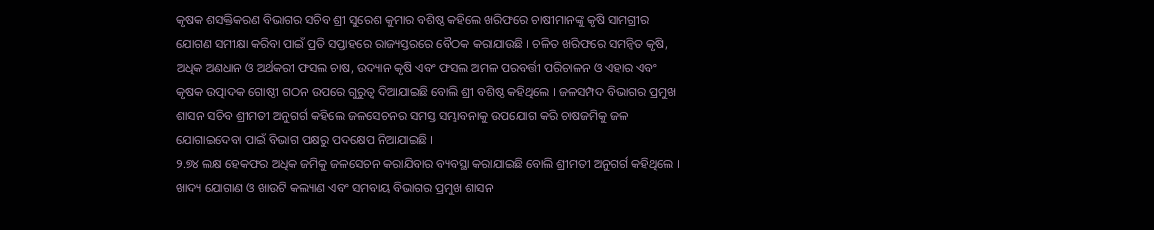କୃଷକ ଶସକ୍ତିକରଣ ବିଭାଗର ସଚିବ ଶ୍ରୀ ସୁରେଶ କୁମାର ବଶିଷ୍ଠ କହିଲେ ଖରିଫରେ ଚାଷୀମାନଙ୍କୁ କୃଷି ସାମଗ୍ରୀର ଯୋଗଣ ସମୀକ୍ଷା କରିବା ପାଇଁ ପ୍ରତି ସପ୍ତାହରେ ରାଜ୍ୟସ୍ତରରେ ବୈଠକ କରାଯାଉଛି । ଚଳିତ ଖରିଫରେ ସମନ୍ୱିତ କୃଷି, ଅଧିକ ଅଣଧାନ ଓ ଅର୍ଥକରୀ ଫସଲ ଚାଷ, ଉଦ୍ୟାନ କୃଷି ଏବଂ ଫସଲ ଅମଳ ପରବର୍ତ୍ତୀ ପରିଚାଳନ ଓ ଏହାର ଏବଂ କୃଷକ ଉତ୍ପାଦକ ଗୋଷ୍ଠୀ ଗଠନ ଉପରେ ଗୁରୁତ୍ୱ ଦିଆଯାଇଛି ବୋଲି ଶ୍ରୀ ବଶିଷ୍ଠ କହିଥିଲେ । ଜଳସମ୍ପଦ ବିଭାଗର ପ୍ରମୁଖ ଶାସନ ସଚିବ ଶ୍ରୀମତୀ ଅନୁଗର୍ଗ କହିଲେ ଜଳସେଚନର ସମସ୍ତ ସମ୍ଭାବନାକୁ ଉପଯୋଗ କରି ଚାଷଜମିକୁ ଜଳ ଯୋଗାଇଦେବା ପାଇଁ ବିଭାଗ ପକ୍ଷରୁ ପଦକ୍ଷେପ ନିଆଯାଇଛି ।
୨.୭୪ ଲକ୍ଷ ହେକଫର ଅଧିକ ଜମିକୁ ଜଳସେଚନ କରାଯିବାର ବ୍ୟବସ୍ଥା କରାଯାଇଛି ବୋଲି ଶ୍ରୀମତୀ ଅନୁଗର୍ଗ କହିଥିଲେ । ଖାଦ୍ୟ ଯୋଗାଣ ଓ ଖାଉଟି କଲ୍ୟାଣ ଏବଂ ସମବାୟ ବିଭାଗର ପ୍ରମୁଖ ଶାସନ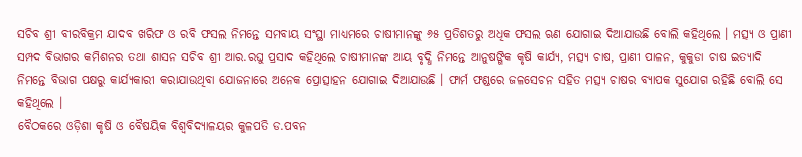ସଚିବ ଶ୍ରୀ ବୀରବିକ୍ରମ ଯାଦବ ଖରିଫ ଓ ରବି ଫସଲ ନିମନ୍ତେ ସମବାୟ ସଂସ୍ଥା ମାଧ୍ୟମରେ ଚାଷୀମାନଙ୍କୁ ୬୫ ପ୍ରତିଶତରୁ ଅଧିକ ଫସଲ ଋଣ ଯୋଗାଇ ଦିଆଯାଉଛି ବୋଲି କହିଥିଲେ । ମତ୍ସ୍ୟ ଓ ପ୍ରାଣୀ ସମ୍ପଦ ବିଭାଗର କମିଶନର ତଥା ଶାସନ ସଚିବ ଶ୍ରୀ ଆର.ରଘୁ ପ୍ରସାଦ କହିଥିଲେ ଚାଷୀମାନଙ୍କ ଆୟ ବୃଦ୍ଧି ନିମନ୍ତେ ଆନୁଷଙ୍ଗିକ କୃଷି କାର୍ଯ୍ୟ, ମତ୍ସ୍ୟ ଚାଷ, ପ୍ରାଣୀ ପାଳନ, କୁକୁଡା ଚାଷ ଇତ୍ୟାଦି ନିମନ୍ତେ ବିଭାଗ ପକ୍ଷରୁ କାର୍ଯ୍ୟକାରୀ କରାଯାଉଥିବା ଯୋଜନାରେ ଅନେକ ପ୍ରୋତ୍ସାହନ ଯୋଗାଇ ଦିଆଯାଉଛି । ଫାର୍ମ ଫଣ୍ଡରେ ଜଳସେଚନ ସହିତ ମତ୍ସ୍ୟ ଚାଷର ବ୍ୟାପକ ସୁଯୋଗ ରହିଛି ବୋଲି ସେ କହିଥିଲେ ।
ବୈଠକରେ ଓଡ଼ିଶା କୃଷି ଓ ବୈଷୟିକ ବିଶ୍ୱବିଦ୍ୟାଳୟର କୁଳପତି ଡ.ପବନ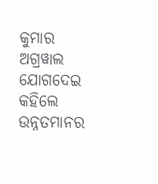କୁମାର ଅଗ୍ରୱାଲ ଯୋଗଦେଇ କହିଲେ ଉନ୍ନତମାନର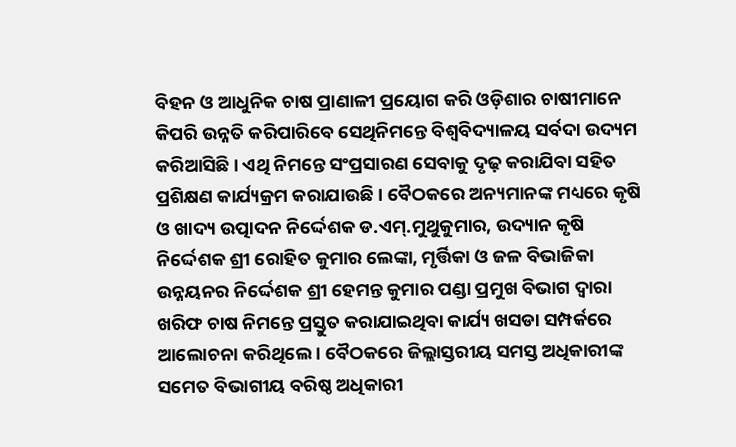ବିହନ ଓ ଆଧୁନିକ ଚାଷ ପ୍ରାଣାଳୀ ପ୍ରୟୋଗ କରି ଓଡ଼ିଶାର ଚାଷୀମାନେ କିପରି ଉନ୍ନତି କରିପାରିବେ ସେଥିନିମନ୍ତେ ବିଶ୍ୱବିଦ୍ୟାଳୟ ସର୍ବଦା ଉଦ୍ୟମ କରିଆସିଛି । ଏଥି ନିମନ୍ତେ ସଂପ୍ରସାରଣ ସେବାକୁ ଦୃଢ଼ କରାଯିବା ସହିତ ପ୍ରଶିକ୍ଷଣ କାର୍ଯ୍ୟକ୍ରମ କରାଯାଉଛି । ବୈଠକରେ ଅନ୍ୟମାନଙ୍କ ମଧ୍ୟରେ କୃଷି ଓ ଖାଦ୍ୟ ଉତ୍ପାଦନ ନିର୍ଦ୍ଦେଶକ ଡ.ଏମ୍.ମୁଥୁକୁମାର, ଉଦ୍ୟାନ କୃଷି ନିର୍ଦ୍ଦେଶକ ଶ୍ରୀ ରୋହିତ କୁମାର ଲେଙ୍କା, ମୃର୍ତ୍ତିକା ଓ ଜଳ ବିଭାଜିକା ଉନ୍ନୟନର ନିର୍ଦ୍ଦେଶକ ଶ୍ରୀ ହେମନ୍ତ କୁମାର ପଣ୍ଡା ପ୍ରମୁଖ ବିଭାଗ ଦ୍ୱାରା ଖରିଫ ଚାଷ ନିମନ୍ତେ ପ୍ରସ୍ତୁତ କରାଯାଇଥିବା କାର୍ଯ୍ୟ ଖସଡା ସମ୍ପର୍କରେ ଆଲୋଚନା କରିଥିଲେ । ବୈଠକରେ ଜିଲ୍ଲାସ୍ତରୀୟ ସମସ୍ତ ଅଧିକାରୀଙ୍କ ସମେତ ବିଭାଗୀୟ ବରିଷ୍ଠ ଅଧିକାରୀ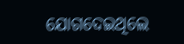ଯୋଗଦେଇଥିଲେ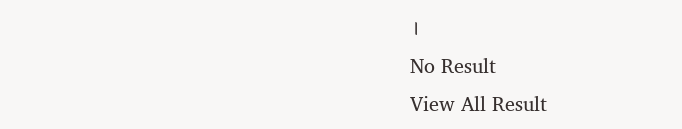।
No Result
View All Result